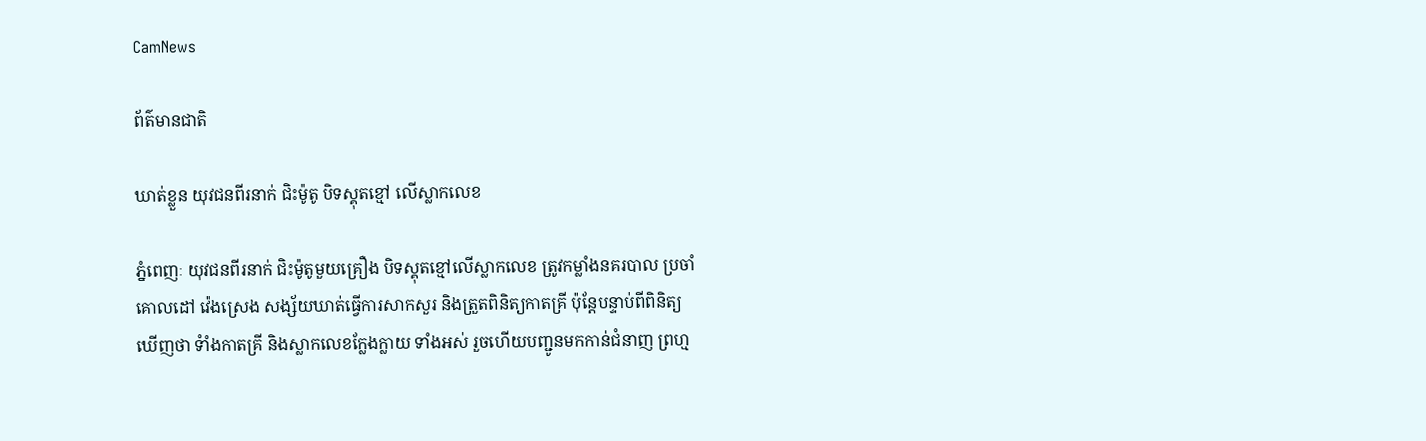CamNews

ព័ត៌មានជាតិ

ឃាត់ខ្លួន យុវជនពីរនាក់ ជិះម៉ូតូ បិទស្គុតខ្មៅ លើស្លាកលេខ

ភ្នំពេញៈ យុវជនពីរនាក់ ជិះម៉ូតូមួយគ្រឿង បិទស្គុតខ្មៅលើស្លាកលេខ ត្រូវកម្លាំងនគរបាល ប្រចាំ
គោលដៅ វ៉េងស្រេង សង្ស័យឃាត់ធ្វើការសាកសួរ និងត្រួតពិនិត្យកាតគ្រី ប៉ុន្តែបន្ទាប់ពីពិនិត្យ
ឃើញថា ទំាំងកាតគ្រី និងស្លាកលេខក្លែងក្លាយ ទាំងអស់ រួចហើយបញ្ជូនមកកាន់ជំនាញ ព្រហ្ម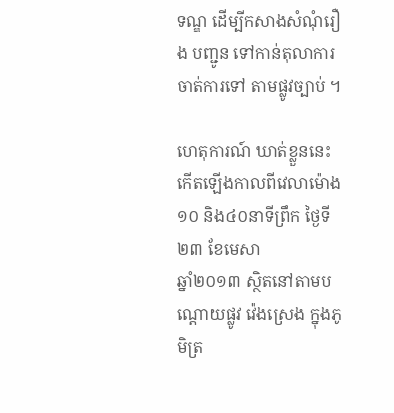ទណ្ឌ ដើម្បីកសាងសំណុំរឿង បញ្ជូន ទៅកាន់តុលាការ ចាត់ការទៅ តាមផ្លូវច្បាប់ ។

ហេតុការណ៍ ឃាត់ខ្លួននេះ កើតឡើងកាលពីវេលាម៉ោង ១០ និង៤០នាទីព្រឹក ថ្ងៃទី២៣ ខែមេសា
ឆ្នាំ២០១៣ ស្ថិតនៅតាមបណ្តោយផ្លូវ វ៉េងស្រេង ក្នុងភូមិត្រ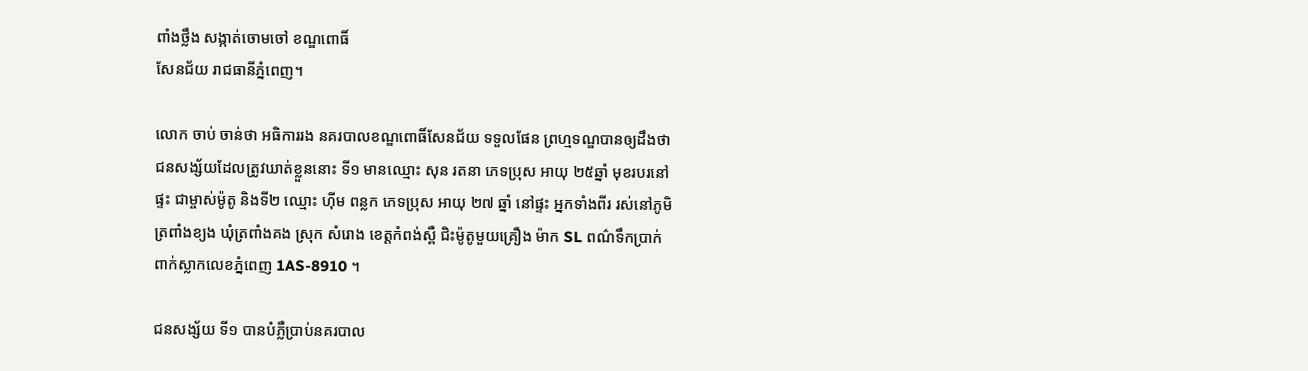ពាំងថ្លឹង សង្កាត់ចោមចៅ ខណ្ឌពោធិ៍
សែនជ័យ រាជធានីភ្នំពេញ។

លោក ចាប់ ចាន់ថា អធិការរង នគរបាលខណ្ឌពោធិ៍សែនជ័យ ទទួលផែន ព្រហ្មទណ្ឌបានឲ្យដឹងថា
ជនសង្ស័យដែលត្រូវឃាត់ខ្លួននោះ ទី១ មានឈ្មោះ សុន រតនា ភេទប្រុស អាយុ ២៥ឆ្នាំ មុខរបរនៅ
ផ្ទះ ជាម្ចាស់ម៉ូតូ និងទី២ ឈ្មោះ ហ៊ីម ពន្លក ភេទប្រុស អាយុ ២៧ ឆ្នាំ នៅផ្ទះ អ្នកទាំងពីរ រស់នៅភូមិ
ត្រពាំងខ្យង ឃុំត្រពាំងគង ស្រុក សំរោង ខេត្តកំពង់ស្ពឺ ជិះម៉ូតូមួយគ្រឿង ម៉ាក SL ពណ៌ទឹកប្រាក់
ពាក់ស្លាកលេខភ្នំពេញ 1AS-8910 ។

ជនសង្ស័យ ទី១ បានបំភ្លឺប្រាប់នគរបាល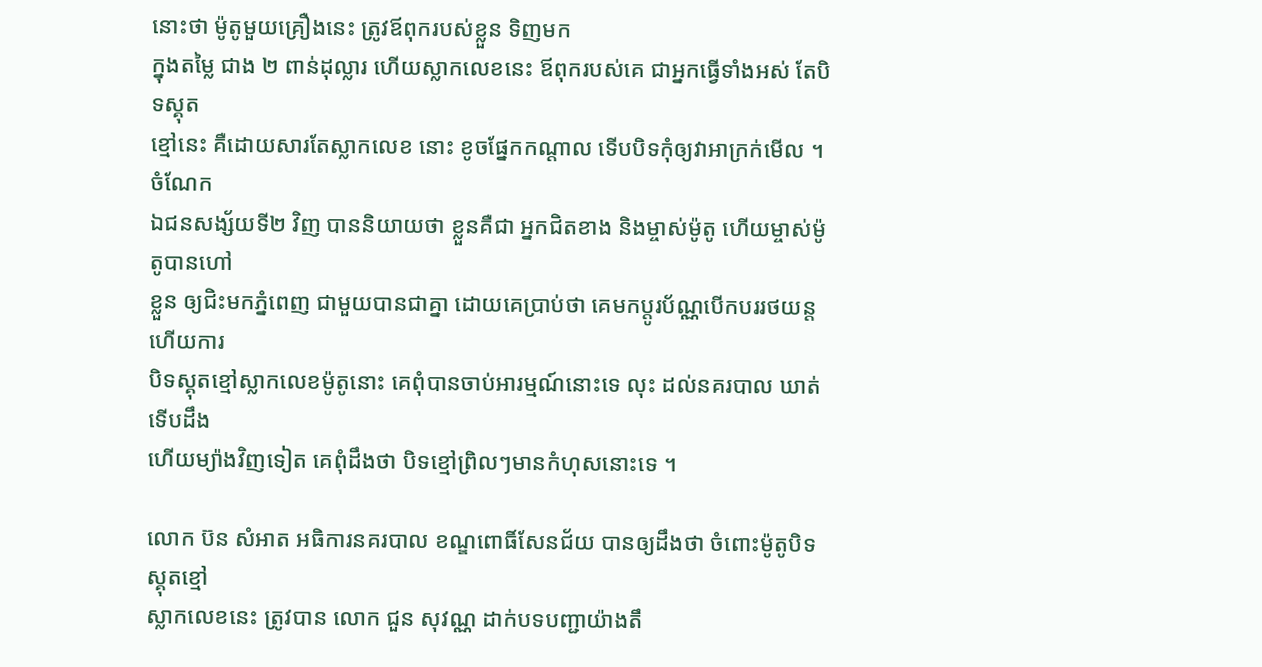នោះថា ម៉ូតូមួយគ្រឿងនេះ ត្រូវឪពុករបស់ខ្លួន ទិញមក
ក្នុងតម្លៃ ជាង ២ ពាន់ដុល្លារ ហើយស្លាកលេខនេះ ឪពុករបស់គេ ជាអ្នកធ្វើទាំងអស់ តែបិទស្គុត
ខ្មៅនេះ គឺដោយសារតែស្លាកលេខ នោះ ខូចផ្នែកកណ្តាល ទើបបិទកុំឲ្យវាអាក្រក់មើល ។ ចំណែក
ឯជនសង្ស័យទី២ វិញ បាននិយាយថា ខ្លួនគឺជា អ្នកជិតខាង និងម្ចាស់ម៉ូតូ ហើយម្ចាស់ម៉ូតូបានហៅ
ខ្លួន ឲ្យជិះមកភ្នំពេញ ជាមួយបានជាគ្នា ដោយគេប្រាប់ថា គេមកប្តូរប័ណ្ណបើកបររថយន្ត ហើយការ
បិទស្គុតខ្មៅស្លាកលេខម៉ូតូនោះ គេពុំបានចាប់អារម្មណ៍នោះទេ លុះ ដល់នគរបាល ឃាត់ទើបដឹង
ហើយម្យ៉ាងវិញទៀត គេពុំដឹងថា បិទខ្មៅព្រិលៗមានកំហុសនោះទេ ។

លោក ប៊ន សំអាត អធិការនគរបាល ខណ្ឌពោធិ៍សែនជ័យ បានឲ្យដឹងថា ចំពោះម៉ូតូបិទស្គុតខ្មៅ
ស្លាកលេខនេះ ត្រូវបាន លោក ជួន សុវណ្ណ ដាក់បទបញ្ជាយ៉ាងតឹ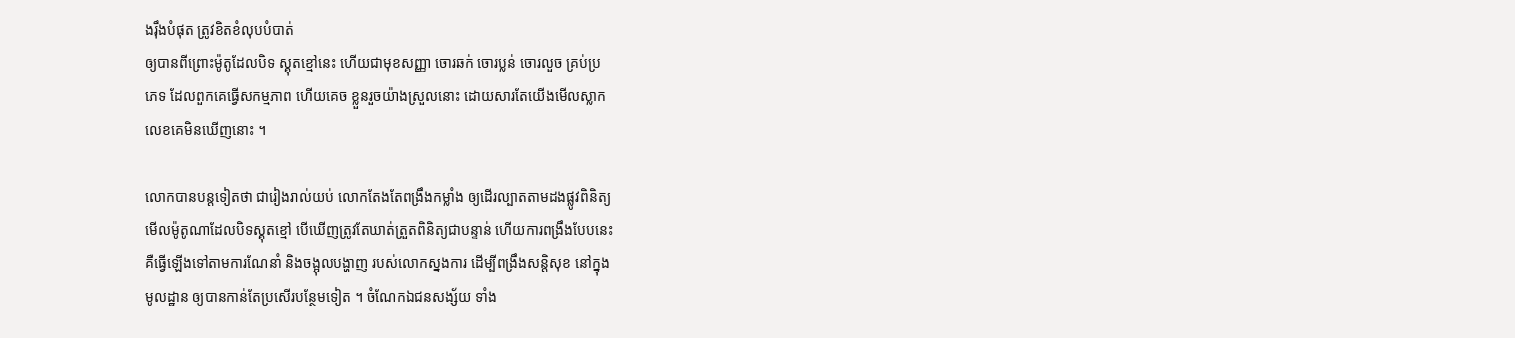ងរ៉ឹងបំផុត ត្រូវខិតខំលុបបំបាត់
ឲ្យបានពីព្រោះម៉ូតូដែលបិទ ស្គុតខ្មៅនេះ ហើយជាមុខសញ្ញា ចោរឆក់ ចោរប្លន់ ចោរលួច គ្រប់ប្រ
ភេទ ដែលពួកគេធ្វើសកម្មភាព ហើយគេច ខ្លួនរួចយ៉ាងស្រួលនោះ ដោយសារតែយើងមើលស្លាក
លេខគេមិនឃើញនោះ ។

លោកបានបន្តទៀតថា ជារៀងរាល់យប់ លោកតែងតែពង្រឹងកម្លាំង ឲ្យដើរល្បាតតាមដងផ្លូវពិនិត្យ
មើលម៉ូតូណាដែលបិទស្គុតខ្មៅ បើឃើញត្រូវតែឃាត់ត្រួតពិនិត្យជាបន្ទាន់ ហើយការពង្រឹងបែបនេះ
គឺធ្វើឡើងទៅតាមការណែនាំ និងចង្អុលបង្ហាញ របស់លោកស្នងការ ដើម្បីពង្រឹងសន្តិសុខ នៅក្នុង
មូលដ្ឋាន ឲ្យបានកាន់តែប្រសើរបន្ថែមទៀត ។ ចំណែកឯជនសង្ស័យ ទាំង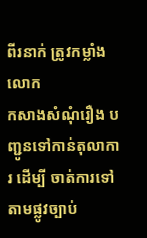ពីរនាក់ ត្រូវកម្លាំងលោក
កសាងសំណុំរឿង បញ្ជូនទៅកាន់តុលាការ ដើម្បី ចាត់ការទៅតាមផ្លូវច្បាប់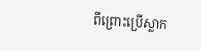ពីព្រោះប្រើស្លាក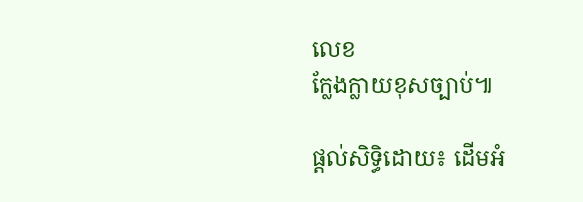លេខ
ក្លែងក្លាយខុសច្បាប់៕

ផ្តល់សិទ្ធិដោយ៖ ដើមអំ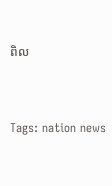ពិល


Tags: nation news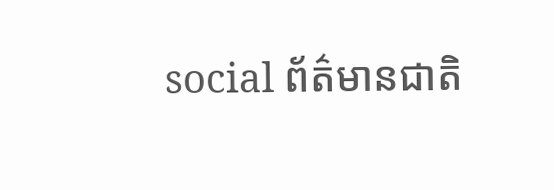social ព័ត៌មានជាតិ